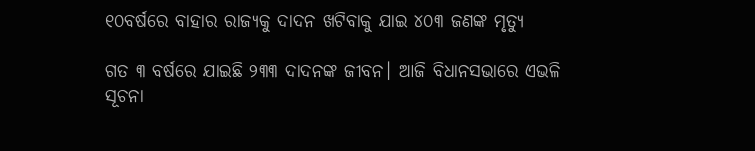୧୦ବର୍ଷରେ ବାହାର ରାଜ୍ୟକୁ ଦାଦନ ଖଟିବାକୁ ଯାଇ ୪୦୩ ଜଣଙ୍କ ମୃତ୍ୟୁ

ଗତ ୩ ବର୍ଷରେ ଯାଇଛି ୨୩୩ ଦାଦନଙ୍କ ଜୀବନ। ଆଜି ବିଧାନସଭାରେ ଏଭଳି ସୂଚନା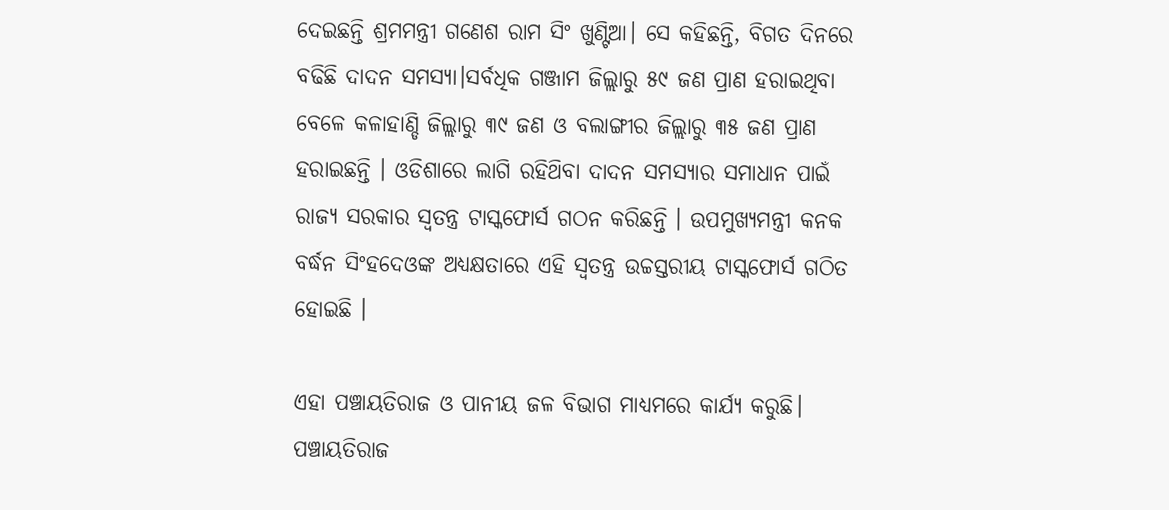ଦେଇଛନ୍ତି ଶ୍ରମମନ୍ତ୍ରୀ ଗଣେଶ ରାମ ସିଂ ଖୁଣ୍ଟିଆ। ସେ କହିଛନ୍ତି, ବିଗତ ଦିନରେ ବଢିଛି ଦାଦନ ସମସ୍ୟା।ସର୍ବଧିକ ଗଞ୍ଜାମ ଜିଲ୍ଲାରୁ ୫୯ ଜଣ ପ୍ରାଣ ହରାଇଥିବା ବେଳେ କଳାହାଣ୍ଡି ଜିଲ୍ଲାରୁ ୩୯ ଜଣ ଓ ବଲାଙ୍ଗୀର ଜିଲ୍ଲାରୁ ୩୫ ଜଣ ପ୍ରାଣ ହରାଇଛନ୍ତି । ଓଡିଶାରେ ଲାଗି ରହିଥ‌ିବା ଦାଦନ ସମସ୍ୟାର ସମାଧାନ ପାଇଁ ରାଜ୍ୟ ସରକାର ସ୍ୱତନ୍ତ୍ର ଟାସ୍କଫୋର୍ସ ଗଠନ କରିଛନ୍ତି । ଉପମୁଖ୍ୟମନ୍ତ୍ରୀ କନକ ବର୍ଦ୍ଧନ ସିଂହଦେଓଙ୍କ ଅଧ୍ୟକ୍ଷତାରେ ଏହି ସ୍ୱତନ୍ତ୍ର ଉଚ୍ଚସ୍ତରୀୟ ଟାସ୍କଫୋର୍ସ ଗଠିତ ହୋଇଛି ।

ଏହା ପଞ୍ଚାୟତିରାଜ ଓ ପାନୀୟ ଜଳ ବିଭାଗ ମାଧ୍ୟମରେ କାର୍ଯ୍ୟ କରୁଛି। ପଞ୍ଚାୟତିରାଜ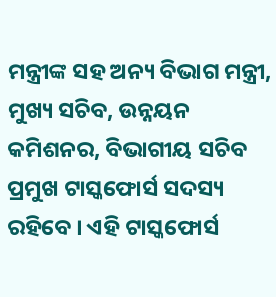ମନ୍ତ୍ରୀଙ୍କ ସହ ଅନ୍ୟ ବିଭାଗ ମନ୍ତ୍ରୀ, ମୁଖ୍ୟ ସଚିବ, ଉନ୍ନୟନ କମିଶନର, ବିଭାଗୀୟ ସଚିବ ପ୍ରମୁଖ ଟାସ୍କଫୋର୍ସ ସଦସ୍ୟ ରହିବେ । ଏହି ଟାସ୍କଫୋର୍ସ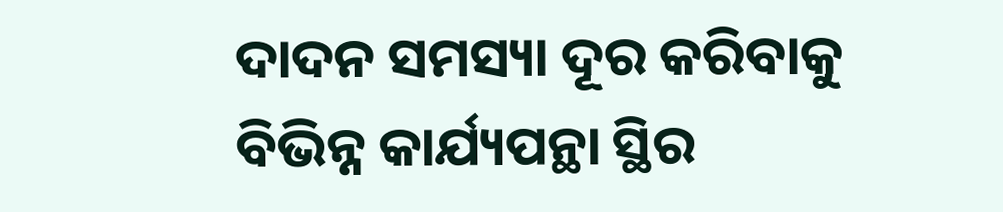ଦାଦନ ସମସ୍ୟା ଦୂର କରିବାକୁ ବିଭିନ୍ନ କାର୍ଯ୍ୟପନ୍ଥା ସ୍ଥିର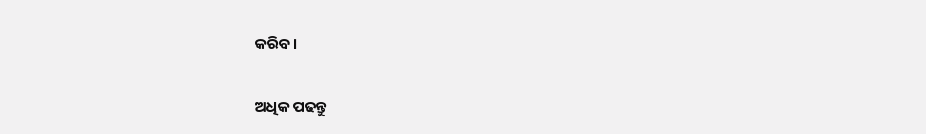କରିବ।

ଅଧିକ ପଢନ୍ତୁ